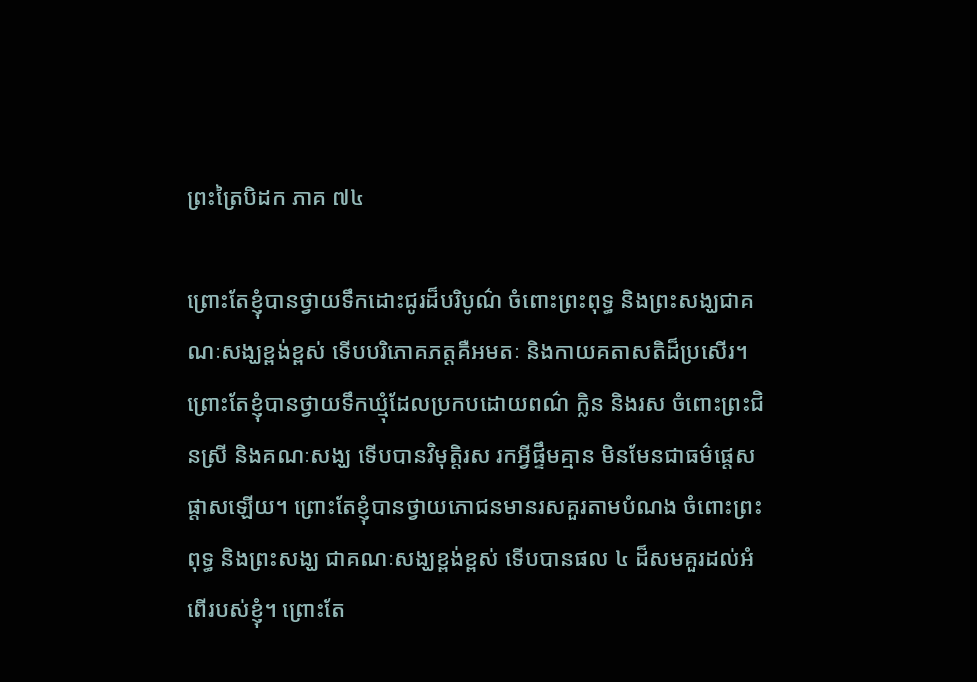ព្រះត្រៃបិដក ភាគ ៧៤

ព្រោះតែខ្ញុំបានថ្វាយទឹកដោះជូរដ៏បរិបូណ៌ ចំពោះព្រះពុទ្ធ និងព្រះសង្ឃជាគណៈសង្ឃខ្ពង់ខ្ពស់ ទើបបរិភោគភត្តគឺអមតៈ និងកាយគតាសតិដ៏ប្រសើរ។ ព្រោះតែខ្ញុំបានថ្វាយទឹកឃ្មុំដែលប្រកបដោយពណ៌ ក្លិន និងរស ចំពោះព្រះជិនស្រី និងគណៈសង្ឃ ទើបបានវិមុត្តិរស រកអ្វីផ្ទឹមគ្មាន មិនមែនជាធម៌ផ្តេសផ្តាសឡើយ។ ព្រោះតែខ្ញុំបានថ្វាយភោជនមានរសគួរតាមបំណង ចំពោះព្រះពុទ្ធ និងព្រះសង្ឃ ជាគណៈសង្ឃខ្ពង់ខ្ពស់ ទើបបានផល ៤ ដ៏សមគួរដល់អំពើរបស់ខ្ញុំ។ ព្រោះតែ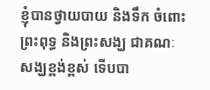ខ្ញុំបានថ្វាយបាយ និងទឹក ចំពោះព្រះពុទ្ធ និងព្រះសង្ឃ ជាគណៈសង្ឃខ្ពង់ខ្ពស់ ទើបបា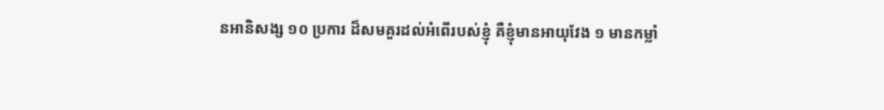នអានិសង្ស ១០ ប្រការ ដ៏សមគួរដល់អំពើរបស់ខ្ញុំ គឺខ្ញុំមានអាយុវែង ១ មានកម្លាំ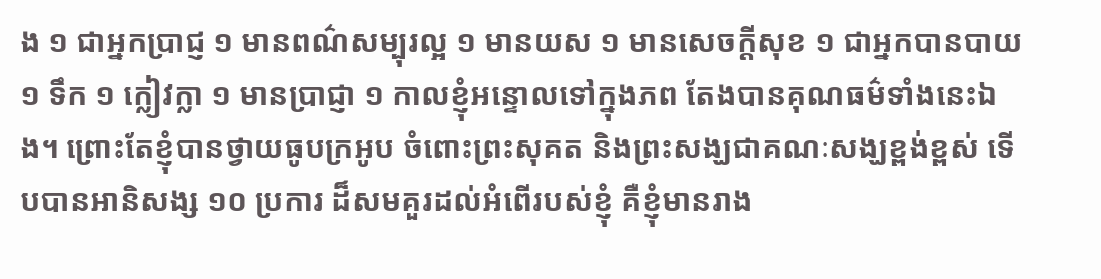ង ១ ជាអ្នកប្រាជ្ញ ១ មានពណ៌សម្បុរល្អ ១ មានយស ១ មានសេចក្តីសុខ ១ ជាអ្នកបានបាយ ១ ទឹក ១ ក្លៀវក្លា ១ មានប្រាជ្ញា ១ កាលខ្ញុំអន្ទោលទៅក្នុងភព តែងបានគុណធម៌ទាំងនេះឯង។ ព្រោះតែខ្ញុំបានថ្វាយធូបក្រអូប ចំពោះព្រះសុគត និងព្រះសង្ឃជាគណៈសង្ឃខ្ពង់ខ្ពស់ ទើបបានអានិសង្ស ១០ ប្រការ ដ៏សមគួរដល់អំពើរបស់ខ្ញុំ គឺខ្ញុំមានរាង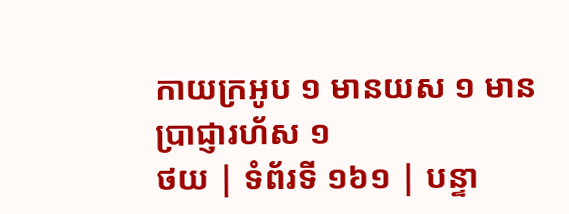កាយក្រអូប ១ មានយស ១ មានប្រាជ្ញារហ័ស ១
ថយ | ទំព័រទី ១៦១ | បន្ទា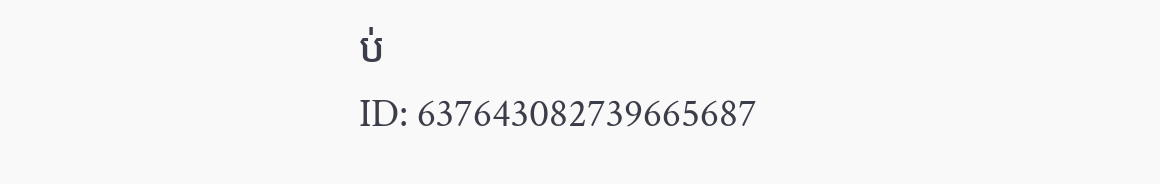ប់
ID: 637643082739665687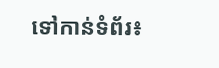ទៅកាន់ទំព័រ៖